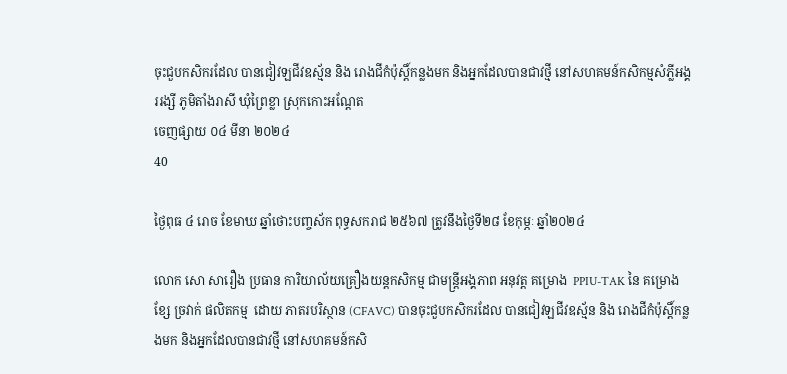ចុះជួបកសិករដែល បានជៀវឡជីវឧស្ម័ន និង រោងជីកំប៉ុស្តិ៍កន្លងមក និងអ្នកដែលបានជាវថ្មី នៅសហគមន៍កសិកម្មសំភ្លីអង្គររង្សី ភូមិតាំងរាសី ឃុំព្រៃខ្លា ស្រុកកោះអណ្តែត
ចេញផ្សាយ ០៤ មីនា ២០២៤
40

ថ្ងៃពុធ ៤ រោច ខែមាឃ ឆ្នាំថោះបញ្ចស័ក ពុទ្ធសករាជ ២៥៦៧ ត្រូវនឹងថ្ងៃទី២៨ ខែកុម្ភៈ ឆ្នាំ២០២៤

លោក សោ សារឿង ប្រធាន ការិយាល័យគ្រឿងយន្តកសិកម្ម ជាមន្ត្រីអង្គភាព អនុវត្ត គម្រោង  PPIU-TAK នៃ គម្រោង ខ្សែ ច្រវាក់ ផលិតកម្ម  ដោយ ភាតរបរិស្ថាន (CFAVC) បានចុះជួបកសិករដែល បានជៀវឡជីវឧស្ម័ន និង រោងជីកំប៉ុស្តិ៍កន្លងមក និងអ្នកដែលបានជាវថ្មី នៅសហគមន៍កសិ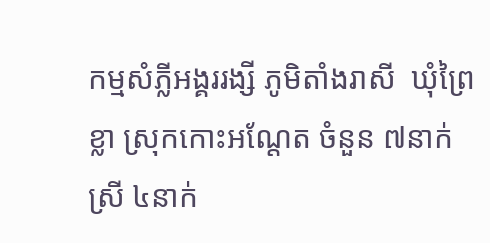កម្មសំភ្លីអង្គររង្សី ភូមិតាំងរាសី  ឃុំព្រៃខ្លា ស្រុកកោះអណ្តែត ចំនួន ៧នាក់ ស្រី ៤នាក់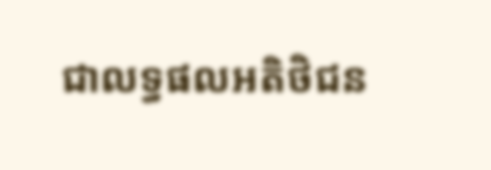ជាលទ្ធផលអតិថិជន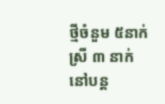ថ្មីចំនួម ៥នាក់ ស្រី ៣ នាក់ នៅបន្ត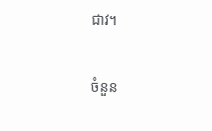ជាវ។

ចំនួន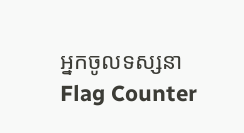អ្នកចូលទស្សនា
Flag Counter